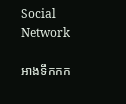Social Network

អាងទឹកកក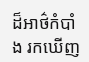ដ៏អាថ៌កំបាំង រកឃើញ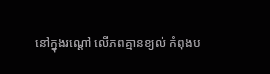នៅក្នុងរណ្ដៅ លើភពគ្មានខ្យល់ កំពុងប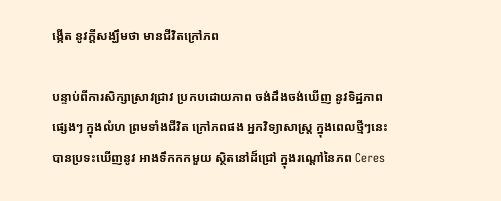ង្កើត នូវក្តីសង្ឃឹមថា មានជីវិតក្រៅភព

បន្ទាប់ពីការសិក្សាស្រាវជ្រាវ ប្រកបដោយភាព ចង់ដឹងចង់ឃើញ នូវទិដ្ឋភាពផ្សេងៗ ក្នុងលំហ ព្រមទាំងជីវិត ក្រៅភពផង អ្នកវិទ្យាសាស្ត្រ ក្នុងពេលថ្មីៗនេះ បានប្រទះឃើញនូវ អាងទឹកកកមួយ ស្ថិតនៅដ៏ជ្រៅ ក្នុងរណ្តៅនៃភព Ceres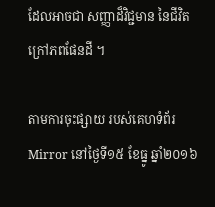ដែលអាចជា សញ្ញាដ៏វិជ្ជមាន នៃជីវិតក្រៅភពផែនដី ។

តាមការចុះផ្សាយ របស់គេហទំព័រ Mirror នៅថ្ងៃទី១៥ ខែធ្នូ ឆ្នាំ២០១៦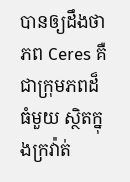បានឲ្យដឹងថា ភព Ceres គឺជាក្រុមភពដ៏ធំមួយ ស្ថិតក្នុងក្រវ៉ាត់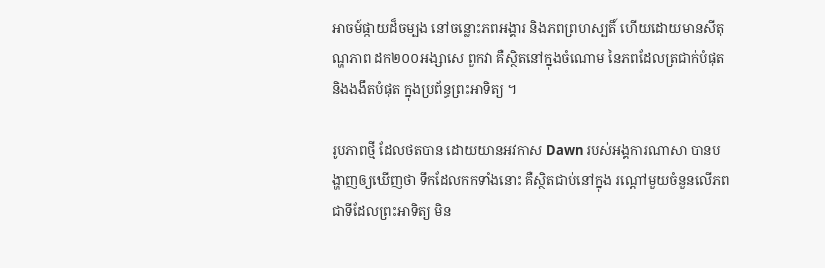អាចម៍ផ្កាយដ៏ចម្បង នៅចន្លោះភពអង្គារ និងភពព្រហស្បតិ៍ ហើយដោយមានសីតុណ្ហភាព ដក២០០អង្សាសេ ពួកវា គឺស្ថិតនៅក្នុងចំណោម នៃភពដែលត្រជាក់បំផុត និងងងឹតបំផុត ក្នុងប្រព័ន្ធព្រះអាទិត្យ ។

រូបភាពថ្មី ដែលថតបាន ដោយយានអវកាស Dawn របស់អង្គការណាសា បានបង្ហាញឲ្យឃើញថា ទឹកដែលកកទាំងនោះ គឺស្ថិតជាប់នៅក្នុង រណ្ដៅមួយចំនួនលើភព ជាទីដែលព្រះអាទិត្យ មិន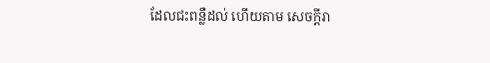ដែលជះពន្លឺដល់ ហើយតាម សេចក្តីរា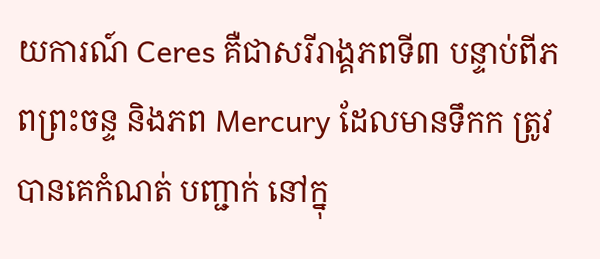យការណ៍ Ceres គឺជាសរីរាង្គភពទី៣ បន្ទាប់ពីភពព្រះចន្ទ និងភព Mercury ដែលមានទឹកក ត្រូវបានគេកំណត់ បញ្ជាក់ នៅក្នុ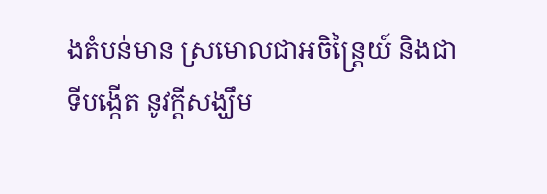ងតំបន់មាន ស្រមោលជាអចិន្ត្រៃយ៍ និងជាទីបង្កើត នូវក្តីសង្ឃឹម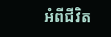អំពីជីវិត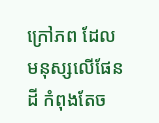ក្រៅភព ដែលមនុស្សលើផែនដី កំពុងតែច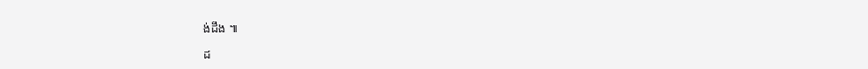ង់ដឹង ៕

ដ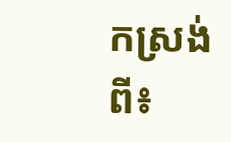កស្រង់ពី៖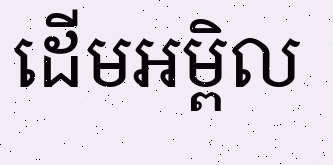ដើមអម្ពិល